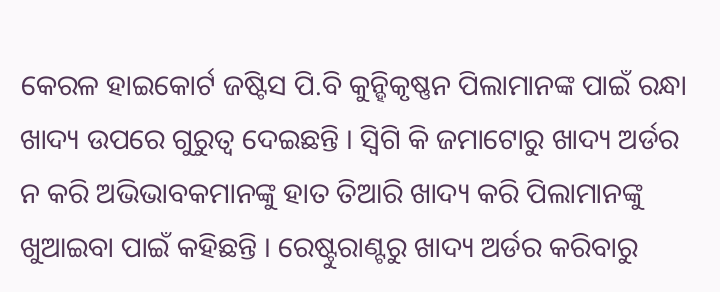କେରଳ ହାଇକୋର୍ଟ ଜଷ୍ଟିସ ପି.ବି କୁନ୍ହିକୃଷ୍ଣନ ପିଲାମାନଙ୍କ ପାଇଁ ରନ୍ଧା ଖାଦ୍ୟ ଉପରେ ଗୁରୁତ୍ୱ ଦେଇଛନ୍ତି । ସ୍ୱିଗି କି ଜମାଟୋରୁ ଖାଦ୍ୟ ଅର୍ଡର ନ କରି ଅଭିଭାବକମାନଙ୍କୁ ହାତ ତିଆରି ଖାଦ୍ୟ କରି ପିଲାମାନଙ୍କୁ ଖୁଆଇବା ପାଇଁ କହିଛନ୍ତି । ରେଷ୍ଟୁରାଣ୍ଟରୁ ଖାଦ୍ୟ ଅର୍ଡର କରିବାରୁ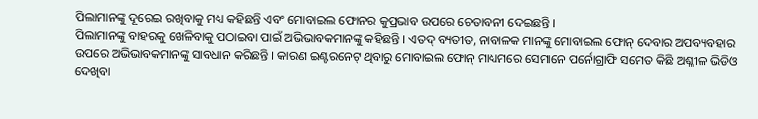ପିଲାମାନଙ୍କୁ ଦୂରେଇ ରଖିବାକୁ ମଧ୍ୟ କହିଛନ୍ତି ଏବଂ ମୋବାଇଲ ଫୋନର କୁପ୍ରଭାବ ଉପରେ ଚେତାବନୀ ଦେଇଛନ୍ତି ।
ପିଲାମାନଙ୍କୁ ବାହରକୁ ଖେଳିବାକୁ ପଠାଇବା ପାଇଁ ଅଭିଭାବକମାନଙ୍କୁ କହିଛନ୍ତି । ଏତଦ୍ ବ୍ୟତୀତ, ନାବାଳକ ମାନଙ୍କୁ ମୋବାଇଲ ଫୋନ୍ ଦେବାର ଅପବ୍ୟବହାର ଉପରେ ଅଭିଭାବକମାନଙ୍କୁ ସାବଧାନ କରିଛନ୍ତି । କାରଣ ଇଣ୍ଟରନେଟ୍ ଥିବାରୁ ମୋବାଇଲ ଫୋନ୍ ମାଧ୍ୟମରେ ସେମାନେ ପର୍ନୋଗ୍ରାଫି ସମେତ କିଛି ଅଶ୍ଳୀଳ ଭିଡିଓ ଦେଖିବା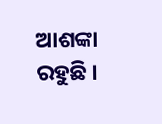ଆଶଙ୍କା ରହୁଛି ।